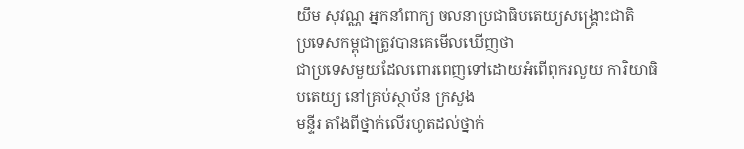យឹម សុវណ្ណ អ្នកនាំពាក្យ ចលនាប្រជាធិបតេយ្យសង្គ្រោះជាតិ
ប្រទេសកម្ពុជាត្រូវបានគេមើលឃើញថា
ជាប្រទេសមួយដែលពោរពេញទៅដោយអំពើពុករលួយ ការិយាធិបតេយ្យ នៅគ្រប់ស្ថាប័ន ក្រសួង
មន្ទីរ តាំងពីថ្នាក់លើរហូតដល់ថ្នាក់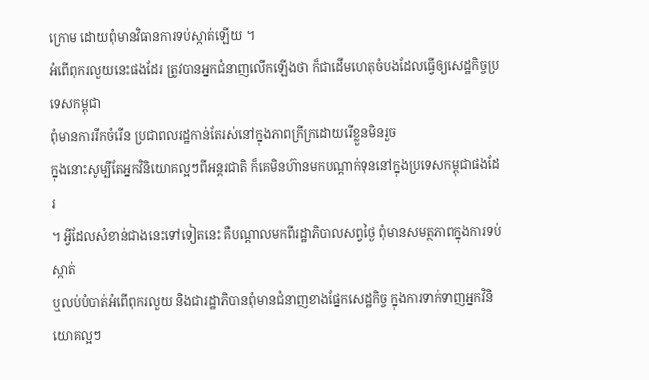ក្រោម ដោយពុំមានវិធានការទប់ស្កាត់ឡើយ ។
អំពើពុករលួយនេះផងដែរ ត្រូវបានអ្នកជំនាញលើកឡើងថា ក៏ជាដើមហេតុចំបងដែលធ្វើឲ្យសេដ្ឋកិច្ចប្រទេសកម្ពុជា
ពុំមានការរីកចំរើន ប្រជាពលរដ្ឋកាន់តែរស់នៅក្នុងភាពក្រីក្រដោយរើខ្លួនមិនរួច
ក្នុងនោះសូម្បីតែអ្នកវិនិយោគល្អៗពីអន្តរជាតិ ក៏គេមិនហ៊ានមកបណ្តាក់ទុននៅក្នុងប្រទេសកម្ពុជាផងដែរ
។ អ្វីដែលសំខាន់ជាងនេះទៅទៀតនេះ គឺបណ្តាលមកពីរដ្ឋាភិបាលសព្វថ្ងៃ ពុំមានសមត្ថភាពក្នុងការទប់ស្កាត់
ឬលប់បំបាត់អំពើពុករលួយ និងជារដ្ឋាភិបានពុំមានជំនាញខាងផ្នែកសេដ្ឋកិច្ច ក្នុងការទាក់ទាញអ្នកវិនិយោគល្អៗ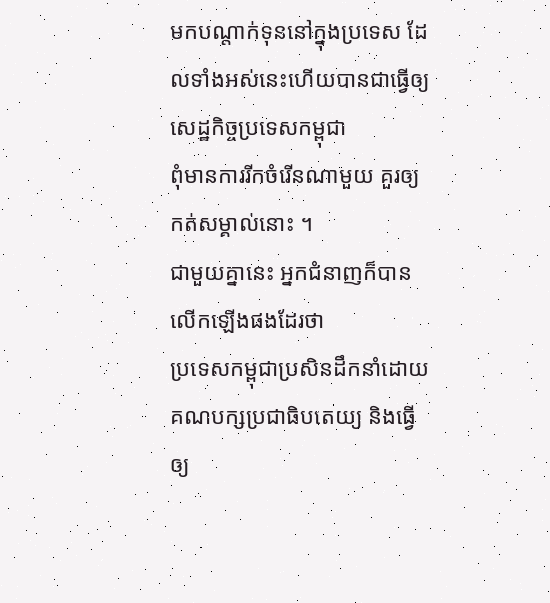មកបណ្តាក់ទុននៅក្នុងប្រទេស ដែលទាំងអស់នេះហើយបានជាធ្វើឲ្យសេដ្ឋកិច្ចប្រទេសកម្ពុជា
ពុំមានការរីកចំរើនណាមួយ គួរឲ្យកត់សម្គាល់នោះ ។
ជាមួយគ្នានេះ អ្នកជំនាញក៏បានលើកឡើងផងដែរថា
ប្រទេសកម្ពុជាប្រសិនដឹកនាំដោយគណបក្សប្រជាធិបតេយ្យ និងធ្វើឲ្យ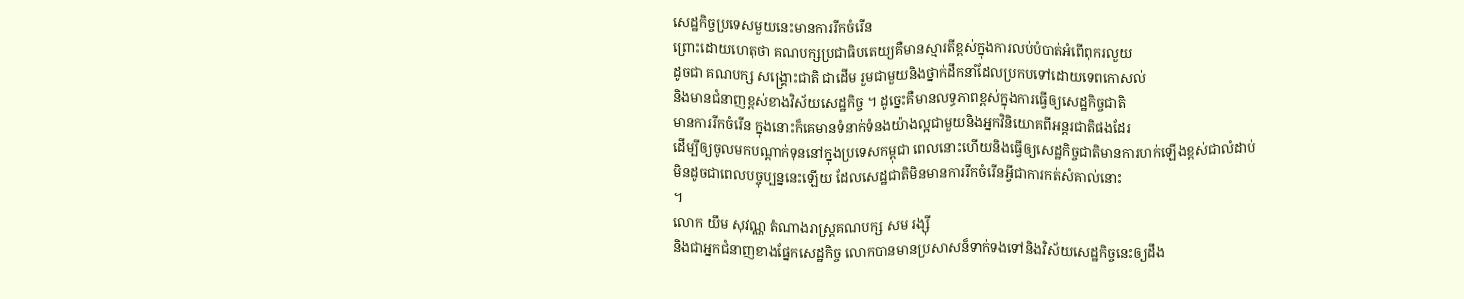សេដ្ឋកិច្ចប្រទេសមួយនេះមានការរីកចំរើន
ព្រោះដោយហេតុថា គណបក្សប្រជាធិបតេយ្យគឺមានស្មារតីខ្ពស់ក្នុងការលប់បំបាត់អំពើពុករលួយ
ដូចជា គណបក្ស សង្គ្រោះជាតិ ជាដើម រួមជាមួយនិងថ្នាក់ដឹកនាំដែលប្រកបទៅដោយទេពកោសល់
និងមានជំនាញខ្ពស់ខាងវិស័យសេដ្ឋកិច្ច ។ ដូច្នេះគឺមានលទ្ធភាពខ្ពស់ក្នុងការធ្វើឲ្យសេដ្ឋកិច្ចជាតិ
មានការរីកចំរើន ក្នុងនោះក៏គេមានទំនាក់ទំនងយ៉ាងល្អជាមួយនិងអ្នកវិនិយោគពីអន្តរជាតិផងដែរ
ដើម្បីឲ្យចូលមកបណ្តាក់ទុននៅក្នុងប្រទេសកម្ពុជា ពេលនោះហើយនិងធ្វើឲ្យសេដ្ឋកិច្ចជាតិមានការហក់ឡើងខ្ពស់ជាលំដាប់
មិនដូចជាពេលបច្ចុប្បន្ននេះឡើយ ដែលសេដ្ឋជាតិមិនមានការរីកចំរើនអ្វីជាការកត់សំគាល់នោះ
។
លោក យឹម សុវណ្ណ តំណាងរាស្រ្តគណបក្ស សម រង្ស៊ី
និងជាអ្នកជំនាញខាងផ្នែកសេដ្ឋកិច្ច លោកបានមានប្រសាសន៏ទាក់ទងទៅនិងវិស័យសេដ្ឋកិច្ចនេះឲ្យដឹង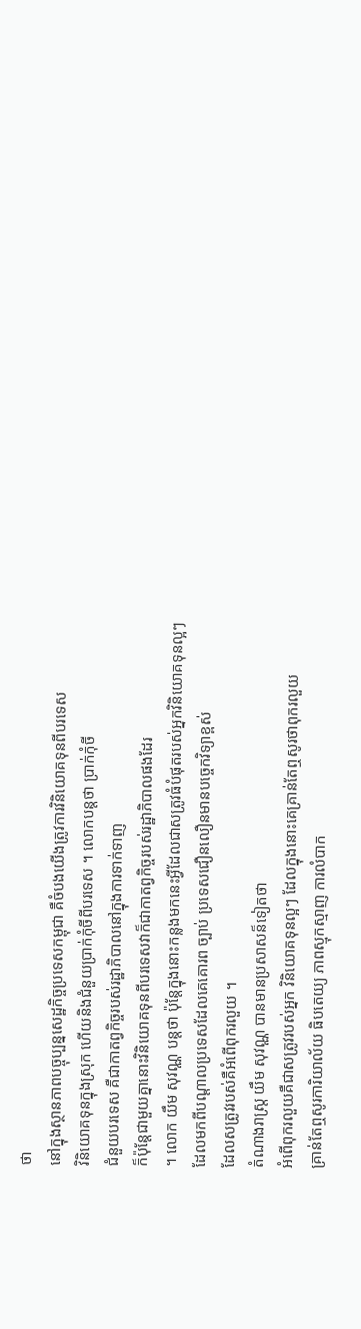ថា
នៅក្នុងស្ថានភាពបច្ចុប្បន្នសេដ្ឋកិច្ចប្រទេសកម្ពុជា គឺចំបងយើងត្រូវការវិនិយោគទុនពីបរទេស
វិនិយោគទុនក្នុងស្រុក ហើយនិងជំនួយប្រាក់កុំចីពីបរទេស ។ លោកបន្តថា ប្រាក់កុំចី
ជំនួយបរទេស គឺជាកាតព្វកិច្ចរបស់រដ្ឋាភិបាលនៅក្នុងការទាក់ទាញ
ក៏ប៉ុន្តែជាមួយគ្នានោះវិនិយោគទុនពីបរទេសវាក៏ជាកាតព្វកិច្ចរបស់រដ្ឋាភិបាលផងដែរ
។ លោក យឹម សុវណ្ណ បន្តថា ប៉ុន្តែក្នុងនោះកន្លងមកនេះអ្វីដែលជាសត្រូវធំបំផុតរបស់អ្នកវិនិយោគទុនល្អៗ
ដែលមកពីបណ្តាលប្រទេសដែលគេគោរព ច្បាប់ ប្រទេសជឿនលឿនមានបច្ចេកវិទ្យាខ្ពស់
ដែលសត្រូវរបស់គឺអំពើពុករលួយ ។
តំណាងរាស្រ្ត យឹម សុវណ្ណ បានមានប្រសាសន៏ទៀតថា
អំពើពុករលួយគឺជាសត្រូវរបស់អ្នក វិនិយោគទុនល្អៗ ដែលក្នុងនោះគេគ្រាន់តែឮសូរថាពុករលួយ
គ្រាន់តែឮសូរការិយាល័យ ធិបតេយ្យ ភាពស្មុកស្មាញ ការលំបាក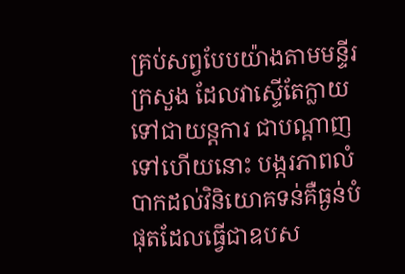គ្រប់សព្វបែបយ៉ាងតាមមន្ទីរ
ក្រសួង ដែលវាស្ទើតែក្លាយ ទៅជាយន្តការ ជាបណ្តាញទៅហើយនោះ បង្ករភាពលំបាកដល់វិនិយោគទន់គឺធ្ងន់បំផុតដែលធ្វើជាឧបស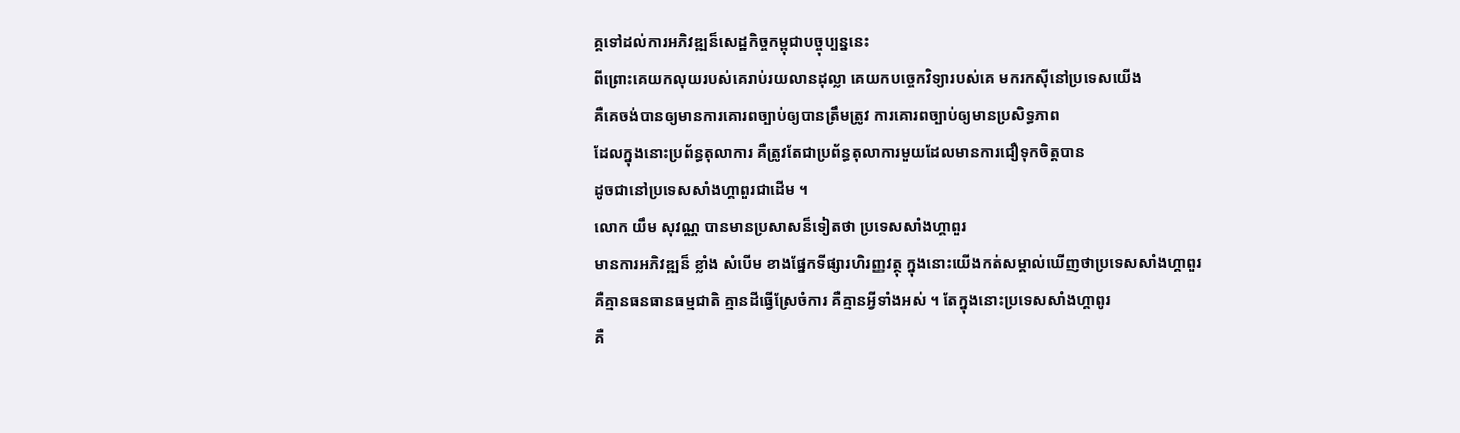គ្គទៅដល់ការអភិវឌ្ឍន៏សេដ្ឋកិច្ចកម្ពុជាបច្ចុប្បន្ននេះ
ពីព្រោះគេយកលុយរបស់គេរាប់រយលានដុល្លា គេយកបច្ចេកវិទ្យារបស់គេ មករកស៊ីនៅប្រទេសយើង
គឺគេចង់បានឲ្យមានការគោរពច្បាប់ឲ្យបានត្រឹមត្រូវ ការគោរពច្បាប់ឲ្យមានប្រសិទ្ធភាព
ដែលក្នុងនោះប្រព័ន្ធតុលាការ គឺត្រូវតែជាប្រព័ន្ធតុលាការមួយដែលមានការជឿទុកចិត្តបាន
ដូចជានៅប្រទេសសាំងហ្គាពួរជាដើម ។
លោក យឹម សុវណ្ណ បានមានប្រសាសន៏ទៀតថា ប្រទេសសាំងហ្គាពួរ
មានការអភិវឌ្ឍន៏ ខ្លាំង សំបើម ខាងផ្នែកទីផ្សារហិរញ្ញវត្ថុ ក្នុងនោះយើងកត់សម្គាល់ឃើញថាប្រទេសសាំងហ្គាពួរ
គឺគ្មានធនធានធម្មជាតិ គ្មានដីធ្វើស្រែចំការ គឺគ្មានអ្វីទាំងអស់ ។ តែក្នុងនោះប្រទេសសាំងហ្គាពូរ
គឺ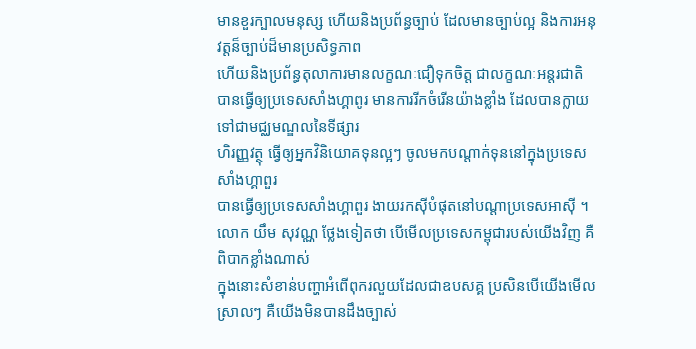មានខួរក្បាលមនុស្ស ហើយនិងប្រព័ន្ធច្បាប់ ដែលមានច្បាប់ល្អ និងការអនុវត្តន៏ច្បាប់ដ៏មានប្រសិទ្ធភាព
ហើយនិងប្រព័ន្ធតុលាការមានលក្ខណៈជឿទុកចិត្ត ជាលក្ខណៈអន្តរជាតិ
បានធ្វើឲ្យប្រទេសសាំងហ្គាពូរ មានការរីកចំរើនយ៉ាងខ្លាំង ដែលបានក្លាយទៅជាមជ្ឈមណ្ឌលនៃទីផ្សារ
ហិរញ្ញវត្ថុ ធ្វើឲ្យអ្នកវិនិយោគទុនល្អៗ ចូលមកបណ្តាក់ទុននៅក្នុងប្រទេសសាំងហ្គាពួរ
បានធ្វើឲ្យប្រទេសសាំងហ្គាពួរ ងាយរកស៊ីបំផុតនៅបណ្តាប្រទេសអាស៊ី ។
លោក យឹម សុវណ្ណ ថ្លែងទៀតថា បើមើលប្រទេសកម្ពុជារបស់យើងវិញ គឺពិបាកខ្លាំងណាស់
ក្នុងនោះសំខាន់បញ្ហាអំពើពុករលួយដែលជាឧបសគ្គ ប្រសិនបើយើងមើលស្រាលៗ គឺយើងមិនបានដឹងច្បាស់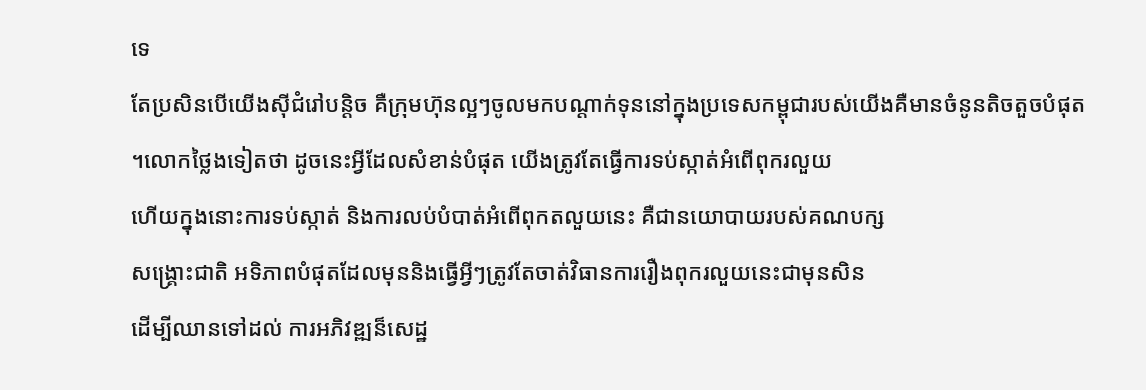ទេ
តែប្រសិនបើយើងស៊ីជំរៅបន្តិច គឺក្រុមហ៊ុនល្អៗចូលមកបណ្តាក់ទុននៅក្នុងប្រទេសកម្ពុជារបស់យើងគឺមានចំនូនតិចតួចបំផុត
។លោកថ្លៃងទៀតថា ដូចនេះអ្វីដែលសំខាន់បំផុត យើងត្រូវតែធ្វើការទប់ស្កាត់អំពើពុករលួយ
ហើយក្នុងនោះការទប់ស្កាត់ និងការលប់បំបាត់អំពើពុកតលួយនេះ គឺជានយោបាយរបស់គណបក្ស
សង្គ្រោះជាតិ អទិភាពបំផុតដែលមុននិងធ្វើអ្វីៗត្រូវតែចាត់វិធានការរឿងពុករលួយនេះជាមុនសិន
ដើម្បីឈានទៅដល់ ការអភិវឌ្ឍន៏សេដ្ឋ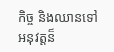កិច្ច និងឈានទៅអនុវត្តន៏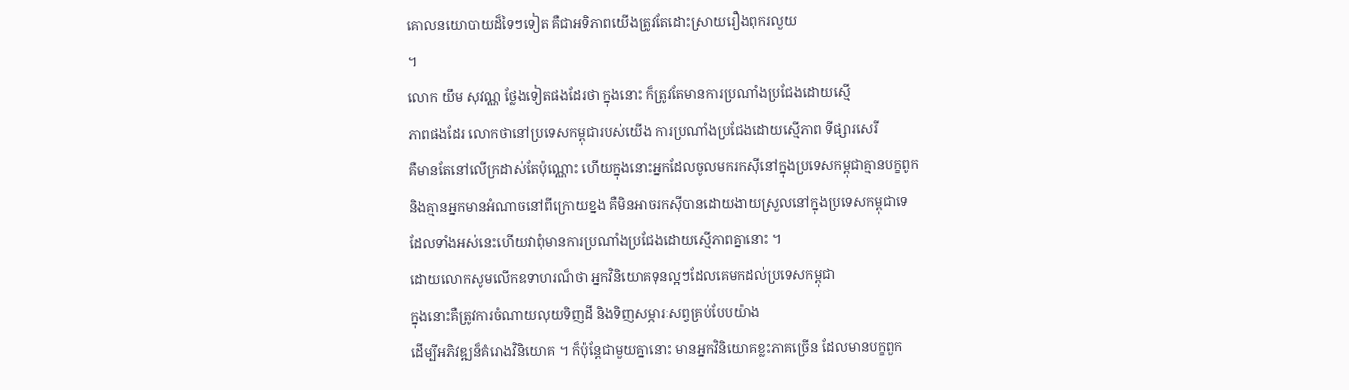គោលនយោបាយដ៏ទៃៗទៀត គឺជាអទិភាពយើងត្រូវតែដោះស្រាយរឿងពុករលួយ
។
លោក យឹម សុវណ្ណ ថ្លែងទៀតផងដែរថា ក្នុងនោះ ក៏ត្រូវតែមានការប្រណាំងប្រជែងដោយស្មើ
ភាពផងដែរ លោកថានៅប្រទេសកម្ពុជារបស់យើង ការប្រណាំងប្រជែងដោយស្មើភាព ទីផ្សារសេរី
គឺមានតែនៅលើក្រដាស់តែប៉ុណ្ណោះ ហើយក្នុងនោះអ្នកដែលចូលមករកស៊ីនៅក្នុងប្រទេសកម្ពុជាគ្មានបក្ខពូក
និងគ្មានអ្នកមានអំណាចនៅពីក្រោយខ្នង គឺមិនអាចរកស៊ីបានដោយងាយស្រួលនៅក្នុងប្រទេសកម្ពុជាទេ
ដែលទាំងអស់នេះហើយវាពុំមានការប្រណាំងប្រជែងដោយស្មើភាពគ្នានោះ ។
ដោយលោកសូមលើកឧទាហរណ៏ថា អ្នកវិនិយោគទុនល្អៗដែលគេមកដល់ប្រទេសកម្ពុជា
ក្នុងនោះគឺត្រូវការចំណាយលុយទិញដី និងទិញសម្ភារៈសព្វគ្រប់បែបយ៉ាង
ដើម្បីអភិវឌ្ឍន៏គំរោងវិនិយោគ ។ ក៏ប៉ុន្តែជាមួយគ្នានោះ មានអ្នកវិនិយោគខ្លះភាគច្រើន ដែលមានបក្ខពួក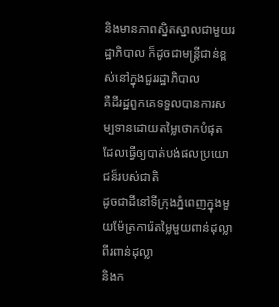និងមានភាពស្និតស្នាលជាមួយរដ្ឋាភិបាល ក៏ដូចជាមន្រ្តីជាន់ខ្ពស់នៅក្នុងជួររដ្ឋាភិបាល
គឺដីរដ្ឋពួកគេទទួលបានការសម្បទានដោយតម្លៃថោកបំផុត ដែលធ្វើឲ្យបាត់បង់ផលប្រយោជន៏របស់ជាតិ
ដូចជាដីនៅទីក្រុងភ្នំពេញក្នុងមួយម៉ែត្រការ៉េតម្លៃមួយពាន់ដុល្លា ពីរពាន់ដុល្លា
និងក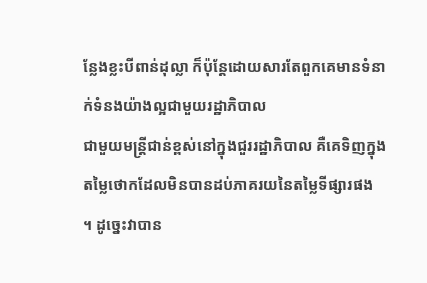ន្លែងខ្លះបីពាន់ដុល្លា ក៏ប៉ុន្តែដោយសារតែពួកគេមានទំនាក់ទំនងយ៉ាងល្អជាមួយរដ្ឋាភិបាល
ជាមួយមន្រ្តីជាន់ខ្ពស់នៅក្នុងជួររដ្ឋាភិបាល គឺគេទិញក្នុងតម្លៃថោកដែលមិនបានដប់ភាគរយនៃតម្លៃទីផ្សារផង
។ ដូច្នេះវាបាន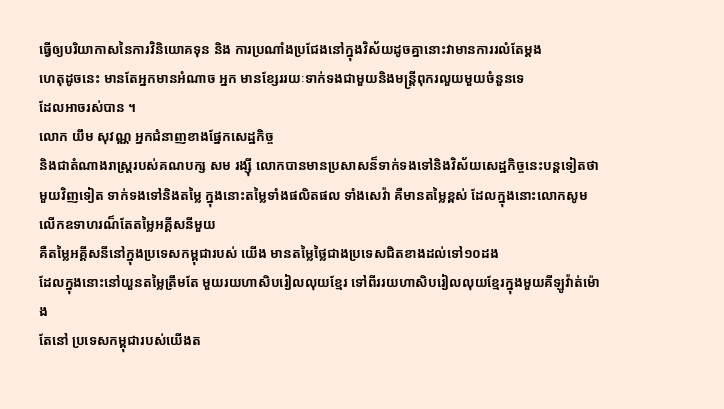ធ្វើឲ្យបរិយាកាសនៃការវិនិយោគទុន និង ការប្រណាំងប្រជែងនៅក្នុងវិស័យដូចគ្នានោះវាមានការរលំតែម្តង
ហេតុដូចនេះ មានតែអ្នកមានអំណាច អ្នក មានខ្សែររយៈទាក់ទងជាមួយនិងមន្ត្រីពុករលួយមួយចំនួនទេ
ដែលអាចរស់បាន ។
លោក យឹម សុវណ្ណ អ្នកជំនាញខាងផ្នែកសេដ្ឋកិច្ច
និងជាតំណាងរាស្រ្តរបស់គណបក្ស សម រង្ស៊ី លោកបានមានប្រសាសន៏ទាក់ទងទៅនិងវិស័យសេដ្ឋកិច្ចនេះបន្តទៀតថា
មួយវិញទៀត ទាក់ទងទៅនិងតម្លៃ ក្នុងនោះតម្លៃទាំងផលិតផល ទាំងសេវ៉ា គឺមានតម្លៃខ្ពស់ ដែលក្នុងនោះលោកសូមលើកឧទាហរណ៏តែតម្លៃអគ្គីសនីមួយ
គឺតម្លៃអគ្គីសនីនៅក្នុងប្រទេសកម្ពុជារបស់ យើង មានតម្លៃថ្លៃជាងប្រទេសជិតខាងដល់ទៅ១០ដង
ដែលក្នុងនោះនៅយួនតម្លៃត្រឹមតែ មួយរយហាសិបរៀលលុយខ្មែរ ទៅពីររយហាសិបរៀលលុយខ្មែរក្នុងមួយគីឡូវ៉ាត់ម៉ោង
តែនៅ ប្រទេសកម្ពុជារបស់យើងត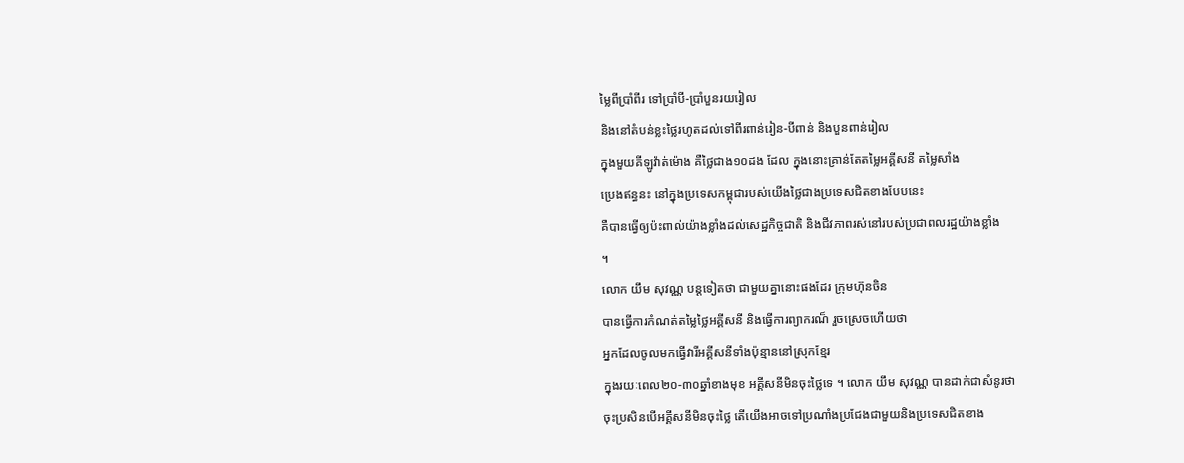ម្លៃពីប្រាំពីរ ទៅប្រាំបី-ប្រាំបួនរយរៀល
និងនៅតំបន់ខ្លះថ្លៃរហូតដល់ទៅពីរពាន់រៀន-បីពាន់ និងបួនពាន់រៀល
ក្នុងមួយគីឡូវ៉ាត់ម៉ោង គឺថ្លៃជាង១០ដង ដែល ក្នុងនោះគ្រាន់តែតម្លៃអគ្គីសនី តម្លៃសាំង
ប្រេងឥន្ធនះ នៅក្នុងប្រទេសកម្ពុជារបស់យើងថ្លៃជាងប្រទេសជិតខាងបែបនេះ
គឺបានធ្វើឲ្យប៉ះពាល់យ៉ាងខ្លាំងដល់សេដ្ឋកិច្ចជាតិ និងជីវភាពរស់នៅរបស់ប្រជាពលរដ្ឋយ៉ាងខ្លាំង
។
លោក យឹម សុវណ្ណ បន្តទៀតថា ជាមួយគ្នានោះផងដែរ ក្រុមហ៊ុនចិន
បានធ្វើការកំណត់តម្លៃថ្លៃអគ្គីសនី និងធ្វើការព្យាករណ៏ រួចស្រេចហើយថា
អ្នកដែលចូលមកធ្វើវារីអគ្គីសនីទាំងប៉ុន្មាននៅស្រុកខ្មែរ
ក្នុងរយៈពេល២០-៣០ឆ្នាំខាងមុខ អគ្គីសនីមិនចុះថ្លៃទេ ។ លោក យឹម សុវណ្ណ បានដាក់ជាសំនូរថា
ចុះប្រសិនបើអគ្គីសនីមិនចុះថ្លៃ តើយើងអាចទៅប្រណាំងប្រជែងជាមួយនិងប្រទេសជិតខាង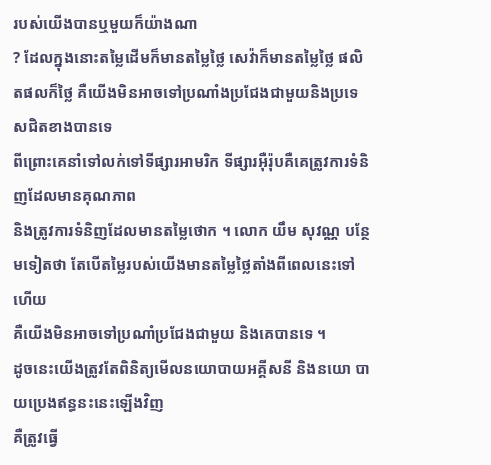របស់យើងបានឬមួយក៏យ៉ាងណា
? ដែលក្នុងនោះតម្លៃដើមក៏មានតម្លៃថ្លៃ សេវ៉ាក៏មានតម្លៃថ្លៃ ផលិតផលក៏ថ្លៃ គឺយើងមិនអាចទៅប្រណាំងប្រជែងជាមួយនិងប្រទេសជិតខាងបានទេ
ពីព្រោះគេនាំទៅលក់ទៅទីផ្សារអាមរិក ទីផ្សារអ៊ឺរ៉ុបគឺគេត្រូវការទំនិញដែលមានគុណភាព
និងត្រូវការទំនិញដែលមានតម្លៃថោក ។ លោក យឹម សុវណ្ណ បន្ថែមទៀតថា តែបើតម្លៃរបស់យើងមានតម្លៃថ្លៃតាំងពីពេលនេះទៅហើយ
គឺយើងមិនអាចទៅប្រណាំប្រជែងជាមួយ និងគេបានទេ ។
ដូចនេះយើងត្រូវតែពិនិត្យមើលនយោបាយអគ្គីសនី និងនយោ បាយប្រេងឥន្ធនះនេះឡើងវិញ
គឺត្រូវធ្វើ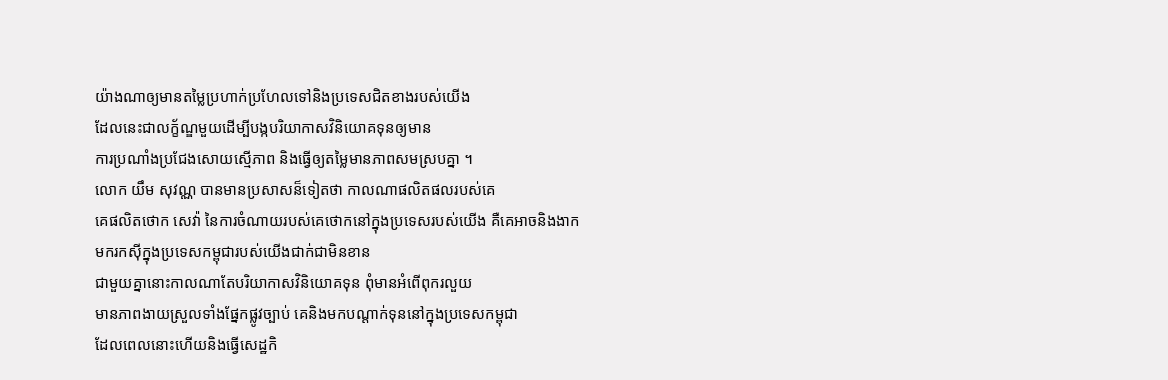យ៉ាងណាឲ្យមានតម្លៃប្រហាក់ប្រហែលទៅនិងប្រទេសជិតខាងរបស់យើង
ដែលនេះជាលក្ខ័ណ្ឌមួយដើម្បីបង្កបរិយាកាសវិនិយោគទុនឲ្យមាន
ការប្រណាំងប្រជែងសោយស្មើភាព និងធ្វើឲ្យតម្លៃមានភាពសមស្របគ្នា ។
លោក យឹម សុវណ្ណ បានមានប្រសាសន៏ទៀតថា កាលណាផលិតផលរបស់គេ
គេផលិតថោក សេវ៉ា នៃការចំណាយរបស់គេថោកនៅក្នុងប្រទេសរបស់យើង គឺគេអាចនិងងាកមករកស៊ីក្នុងប្រទេសកម្ពុជារបស់យើងជាក់ជាមិនខាន
ជាមួយគ្នានោះកាលណាតែបរិយាកាសវិនិយោគទុន ពុំមានអំពើពុករលួយ
មានភាពងាយស្រួលទាំងផ្នែកផ្លូវច្បាប់ គេនិងមកបណ្តាក់ទុននៅក្នុងប្រទេសកម្ពុជា
ដែលពេលនោះហើយនិងធ្វើសេដ្ឋកិ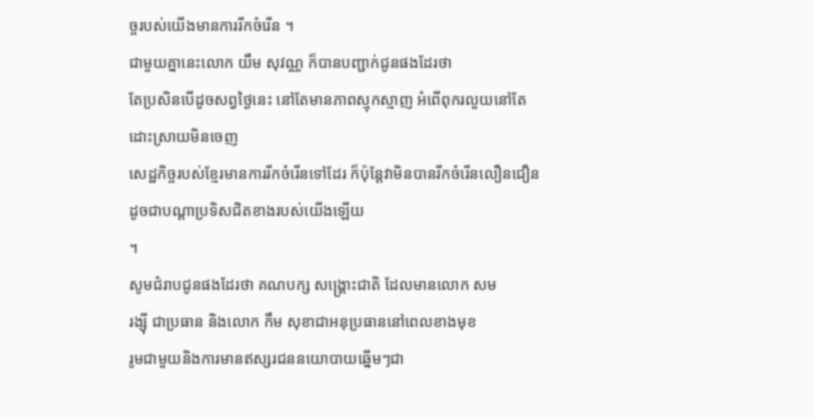ច្ចរបស់យើងមានការរីកចំរើន ។
ជាមួយគ្នានេះលោក យឹម សុវណ្ណ ក៏បានបញ្ជាក់ជូនផងដែរថា
តែប្រសិនបើដូចសព្វថ្ងៃនេះ នៅតែមានភាពស្មុកស្មាញ អំពើពុករលួយនៅតែដោះស្រាយមិនចេញ
សេដ្ឋកិច្ចរបស់ខ្មែរមានការរីកចំរើនទៅដែរ ក៏ប៉ុន្តែវាមិនបានរីកចំរើនលឿនជឿនដូចជាបណ្តាប្រទិសជិតខាងរបស់យើងឡើយ
។
សូមជំរាបជូនផងដែរថា គណបក្ស សង្គ្រោះជាតិ ដែលមានលោក សម
រង្ស៊ី ជាប្រធាន និងលោក កឹម សុខាជាអនុប្រធាននៅពេលខាងមុខ
រូមជាមួយនិងការមានឥស្សរជននយោបាយឆ្នើមៗជា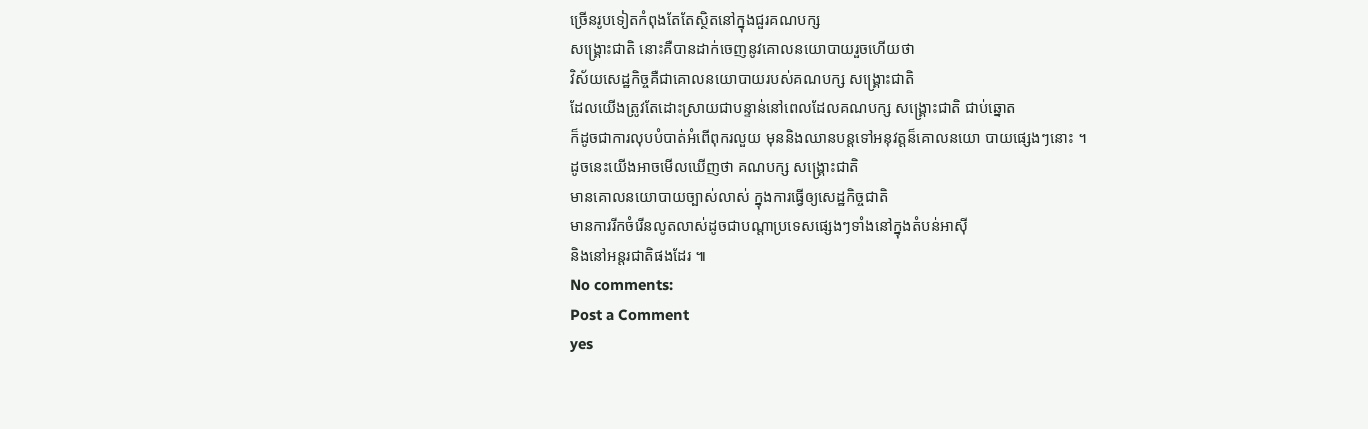ច្រើនរូបទៀតកំពុងតែតែស្ថិតនៅក្នុងជួរគណបក្ស
សង្គ្រោះជាតិ នោះគឺបានដាក់ចេញនូវគោលនយោបាយរួចហើយថា
វិស័យសេដ្ឋកិច្ចគឺជាគោលនយោបាយរបស់គណបក្ស សង្គ្រោះជាតិ
ដែលយើងត្រូវតែដោះស្រាយជាបន្ទាន់នៅពេលដែលគណបក្ស សង្គ្រោះជាតិ ជាប់ឆ្នោត
ក៏ដូចជាការលុបបំបាត់អំពើពុករលួយ មុននិងឈានបន្តទៅអនុវត្តន៏គោលនយោ បាយផ្សេងៗនោះ ។
ដូចនេះយើងអាចមើលឃើញថា គណបក្ស សង្គ្រោះជាតិ
មានគោលនយោបាយច្បាស់លាស់ ក្នុងការធ្វើឲ្យសេដ្ឋកិច្ចជាតិ
មានការរីកចំរើនលូតលាស់ដូចជាបណ្តាប្រទេសផ្សេងៗទាំងនៅក្នុងតំបន់អាស៊ី
និងនៅអន្តរជាតិផងដែរ ៕
No comments:
Post a Comment
yes